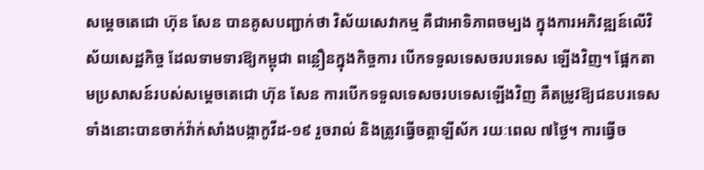សម្ដេចតេជោ ហ៊ុន សែន បានគូសបញ្ជាក់ថា វិស័យសេវាកម្ម គឺជាអាទិភាពចម្បង ក្នុងការអភិវឌ្ឍន៍លើវិស័យសេដ្ឋកិច្ច ដែលទាមទារឱ្យកម្ពុជា ពន្លឿនក្នុងកិច្ចការ បើកទទួលទេសចរបរទេស ឡើងវិញ។ ផ្អែកតាមប្រសាសន៍របស់សម្ដេចតេជោ ហ៊ុន សែន ការបើកទទួលទេសចរបទេសឡើងវិញ គឺតម្រូវឱ្យជនបរទេសទាំងនោះបានចាក់វ៉ាក់សាំងបង្កាកូវីដ-១៩ រួចរាល់ និងត្រូវធ្វើចត្តាឡីស័ក រយៈពេល ៧ថ្ងៃ។ ការធ្វើច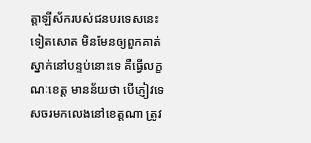ត្តាឡីស័ករបស់ជនបរទេសនេះទៀតសោត មិនមែនឲ្យពួកគាត់ស្នាក់នៅបន្ទប់នោះទេ គឺធ្វើលក្ខណៈខេត្ត មានន័យថា បើភ្ញៀវទេសចរមកលេងនៅខេត្តណា ត្រូវ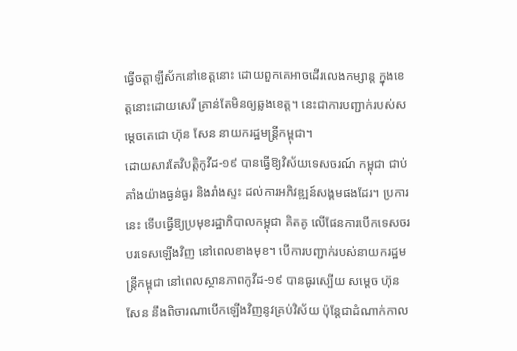ធ្វើចត្តាឡីស័កនៅខេត្តនោះ ដោយពួកគេអាចដើរលេងកម្សាន្ត ក្នុងខេត្តនោះដោយសេរី គ្រាន់តែមិនឲ្យឆ្លងខេត្ត។ នេះជាការបញ្ជាក់របស់សម្ដេចតេជោ ហ៊ុន សែន នាយករដ្ឋមន្ត្រីកម្ពុជា។
ដោយសារតែវិបត្តិកូវីដ-១៩ បានធ្វើឱ្យវិស័យទេសចរណ៍ កម្ពុជា ជាប់គាំងយ៉ាងធ្ងន់ធ្ងរ និងរាំងស្ទះ ដល់ការអភិវឌ្ឍន៍សង្គមផងដែរ។ ប្រការនេះ ទើបធ្វើឱ្យប្រមុខរដ្ឋាភិបាលកម្ពុជា គិតគូ លើផែនការបើកទេសចរបរទេសឡើងវិញ នៅពេលខាងមុខ។ បើការបញ្ជាក់របស់នាយករដ្ឋមន្ត្រីកម្ពុជា នៅពេលស្ថានភាពកូវីដ-១៩ បានធូរស្បើយ សម្ដេច ហ៊ុន សែន នឹងពិចារណាបើកឡើងវិញនូវគ្រប់វិស័យ ប៉ុន្តែជាដំណាក់កាល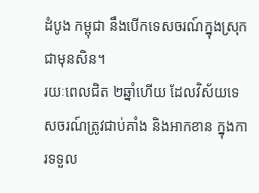ដំបូង កម្ពុជា នឹងបើកទេសចរណ៍ក្នុងស្រុកជាមុនសិន។
រយៈពេលជិត ២ឆ្នាំហើយ ដែលវិស័យទេសចរណ៍ត្រូវជាប់គាំង និងអាកខាន ក្នុងការទទួល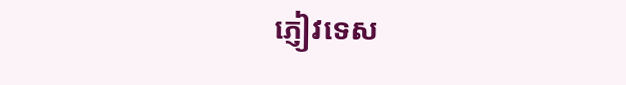ភ្ញៀវទេស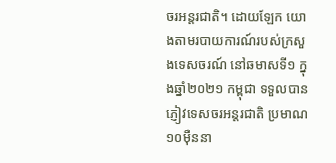ចរអន្តរជាតិ។ ដោយឡែក យោងតាមរបាយការណ៍របស់ក្រសួងទេសចរណ៍ នៅឆមាសទី១ ក្នុងឆ្នាំ២០២១ កម្ពុជា ទទួលបានភ្ញៀវទេសចរអន្តរជាតិ ប្រមាណ១០ម៉ឺននា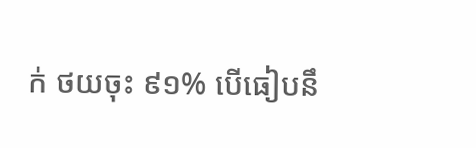ក់ ថយចុះ ៩១% បើធៀបនឹ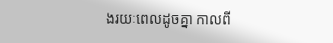ងរយៈពេលដូចគ្នា កាលពី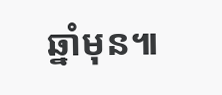ឆ្នាំមុន៕